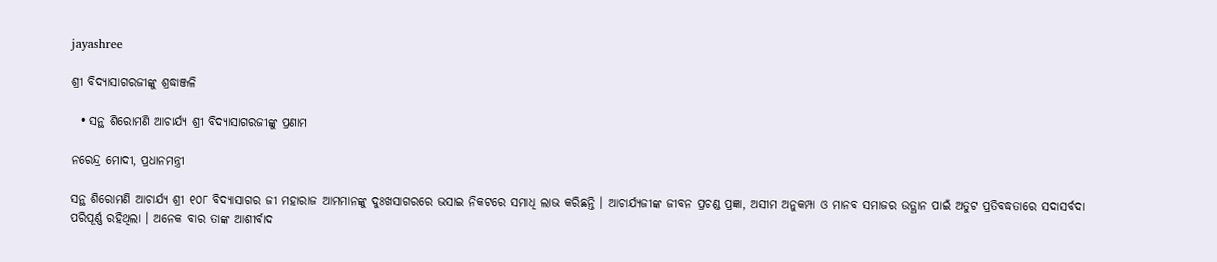jayashree

ଶ୍ରୀ ବିଦ୍ୟାସାଗରଜୀଙ୍କୁ ଶ୍ରଦ୍ଧାଞ୍ଜଳି

  • ସନ୍ଥ ଶିରୋମଣି ଆଚାର୍ଯ୍ୟ ଶ୍ରୀ ବିଦ୍ୟାସାଗରଜୀଙ୍କୁ ପ୍ରଣାମ

ନରେନ୍ଦ୍ର ମୋଦୀ, ପ୍ରଧାନମନ୍ତ୍ରୀ

ସନ୍ଥ ଶିରୋମଣି ଆଚାର୍ଯ୍ୟ ଶ୍ରୀ ୧୦୮ ବିଦ୍ୟାସାଗର ଜୀ ମହାରାଜ ଆମମାନଙ୍କୁ ଦୁଃଖସାଗରରେ ଭସାଇ ନିକଟରେ ସମାଧି ଲାଭ କରିଛନ୍ତି । ଆଚାର୍ଯ୍ୟଜୀଙ୍କ ଜୀବନ ପ୍ରଚଣ୍ଡ ପ୍ରଜ୍ଞା, ଅସୀମ ଅନୁକମ୍ପା ଓ ମାନବ ସମାଜର ଉତ୍ଥାନ ପାଇଁ ଅତୁଟ ପ୍ରତିବଦ୍ଧତାରେ ସଦାସର୍ବଦା ପରିପୂର୍ଣ୍ଣ ରହିଥିଲା । ଅନେକ ବାର ତାଙ୍କ ଆଶୀର୍ବାଦ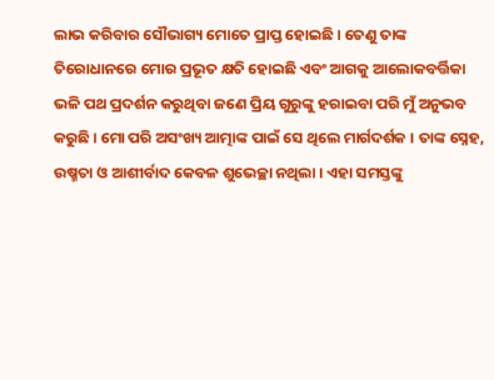ଲାଭ କରିବାର ସୌଭାଗ୍ୟ ମୋତେ ପ୍ରାପ୍ତ ହୋଇଛି । ତେଣୁ ତାଙ୍କ ତିରୋଧାନରେ ମୋର ପ୍ରଭୂତ କ୍ଷତି ହୋଇଛି ଏବଂ ଆଗକୁ ଆଲୋକବର୍ତ୍ତିକା ଭଳି ପଥ ପ୍ରଦର୍ଶନ କରୁଥିବା ଜଣେ ପ୍ରିୟ ଗୁରୁଙ୍କୁ ହରାଇବା ପରି ମୁଁ ଅନୁଭବ କରୁଛି । ମୋ ପରି ଅସଂଖ୍ୟ ଆତ୍ମାଙ୍କ ପାଇଁ ସେ ଥିଲେ ମାର୍ଗଦର୍ଶକ । ତାଙ୍କ ସ୍ନେହ, ଉଷ୍ମତା ଓ ଆଶୀର୍ବାଦ କେବଳ ଶୁଭେଚ୍ଛା ନଥିଲା । ଏହା ସମସ୍ତଙ୍କୁ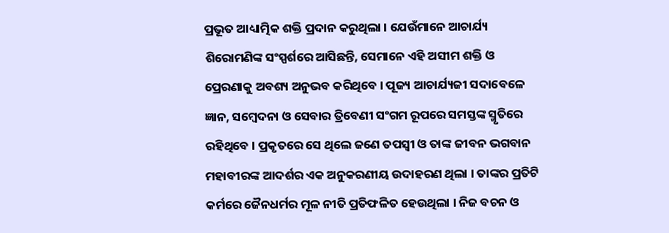ପ୍ରଭୂତ ଆଧ୍ୟାତ୍ମିକ ଶକ୍ତି ପ୍ରଦାନ କରୁଥିଲା । ଯେଉଁମାନେ ଆଚାର୍ଯ୍ୟ ଶିରୋମଣିଙ୍କ ସଂସ୍ପର୍ଶରେ ଆସିଛନ୍ତି, ସେମାନେ ଏହି ଅସୀମ ଶକ୍ତି ଓ ପ୍ରେରଣାକୁ ଅବଶ୍ୟ ଅନୁଭବ କରିଥିବେ । ପୂଜ୍ୟ ଆଚାର୍ଯ୍ୟଜୀ ସଦାବେଳେ ଜ୍ଞାନ, ସମ୍ବେଦନା ଓ ସେବାର ତ୍ରିବେଣୀ ସଂଗମ ରୂପରେ ସମସ୍ତଙ୍କ ସ୍ମୃତିରେ ରହିଥିବେ । ପ୍ରକୃତରେ ସେ ଥିଲେ ଜଣେ ତପସ୍ୱୀ ଓ ତାଙ୍କ ଜୀବନ ଭଗବାନ ମହାବୀରଙ୍କ ଆଦର୍ଶର ଏକ ଅନୁକରଣୀୟ ଉଦାହରଣ ଥିଲା । ତାଙ୍କର ପ୍ରତିଟି କର୍ମରେ ଜୈନଧର୍ମର ମୂଳ ନୀତି ପ୍ରତିଫଳିତ ହେଉଥିଲା । ନିଜ ବଚନ ଓ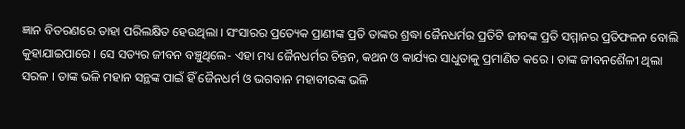ଜ୍ଞାନ ବିତରଣରେ ତାହା ପରିଲକ୍ଷିତ ହେଉଥିଲା । ସଂସାରର ପ୍ରତ୍ୟେକ ପ୍ରାଣୀଙ୍କ ପ୍ରତି ତାଙ୍କର ଶ୍ରଦ୍ଧା ଜୈନଧର୍ମର ପ୍ରତିଟି ଜୀବଙ୍କ ପ୍ରତି ସମ୍ମାନର ପ୍ରତିଫଳନ ବୋଲି କୁହାଯାଇପାରେ । ସେ ସତ୍ୟର ଜୀବନ ବଞ୍ଚୁଥିଲେ- ଏହା ମଧ୍ୟ ଜୈନଧର୍ମର ଚିନ୍ତନ, କଥନ ଓ କାର୍ଯ୍ୟର ସାଧୁତାକୁ ପ୍ରମାଣିତ କରେ । ତାଙ୍କ ଜୀବନଶୈଳୀ ଥିଲା ସରଳ । ତାଙ୍କ ଭଳି ମହାନ ସନ୍ଥଙ୍କ ପାଇଁ ହିଁ ଜୈନଧର୍ମ ଓ ଭଗବାନ ମହାବୀରଙ୍କ ଭଳି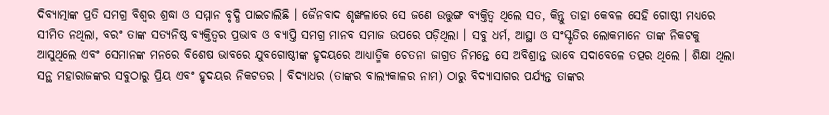ଦିବ୍ୟାତ୍ମାଙ୍କ ପ୍ରତି ସମଗ୍ର ବିଶ୍ୱର ଶ୍ରଦ୍ଧା ଓ ସମ୍ମାନ ବୃଦ୍ଧି ପାଇଚାଲିଛି । ଜୈନବାଦ ଶୃଙ୍ଖଳାରେ ସେ ଜଣେ ଉତ୍ତୁଙ୍ଗ ବ୍ୟକ୍ତିତ୍ଵ ଥିଲେ ସତ, କିନ୍ତୁ ତାହା କେବଳ ସେହି ଗୋଷ୍ଠୀ ମଧ୍ୟରେ ସୀମିତ ନଥିଲା, ବରଂ ତାଙ୍କ ସତ୍ୟନିଷ୍ଠ ବ୍ୟକ୍ତିତ୍ୱର ପ୍ରଭାବ ଓ ବ୍ୟାପ୍ତି ସମଗ୍ର ମାନବ ସମାଜ ଉପରେ ପଡ଼ିଥିଲା । ସବୁ ଧର୍ମ, ଆସ୍ଥା ଓ ସଂସ୍କୃତିର ଲୋକମାନେ ତାଙ୍କ ନିକଟକୁ ଆସୁଥିଲେ ଏବଂ ସେମାନଙ୍କ ମନରେ ବିଶେଷ ଭାବରେ ଯୁବଗୋଷ୍ଠୀଙ୍କ ହୃଦୟରେ ଆଧ୍ୟାତ୍ମିକ ଚେତନା ଜାଗ୍ରତ ନିମନ୍ତେ ସେ ଅବିଶ୍ରାନ୍ତ ଭାବେ ସଦାବେଳେ ତତ୍ପର ଥିଲେ । ଶିକ୍ଷା ଥିଲା ସନ୍ଥ ମହାରାଜଙ୍କର ସବୁଠାରୁ ପ୍ରିୟ ଏବଂ ହୃଦୟର ନିକଟତର । ବିଦ୍ୟାଧର (ତାଙ୍କର ବାଲ୍ୟକାଳର ନାମ) ଠାରୁ ବିଦ୍ୟାସାଗର ପର୍ଯ୍ୟନ୍ତ ତାଙ୍କର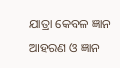ଯାତ୍ରା କେବଳ ଜ୍ଞାନ ଆହରଣ ଓ ଜ୍ଞାନ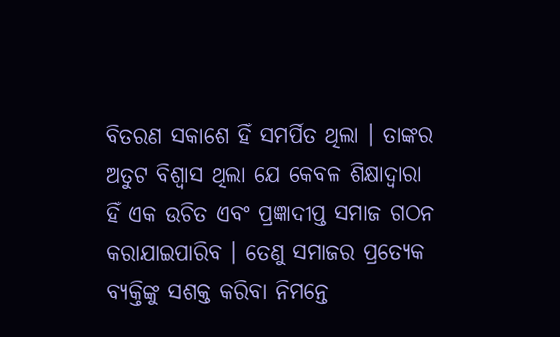ବିତରଣ ସକାଶେ ହିଁ ସମର୍ପିତ ଥିଲା । ତାଙ୍କର ଅତୁଟ ବିଶ୍ୱାସ ଥିଲା ଯେ କେବଳ ଶିକ୍ଷାଦ୍ୱାରା ହିଁ ଏକ ଉଚିତ ଏବଂ ପ୍ରଜ୍ଞାଦୀପ୍ତ ସମାଜ ଗଠନ କରାଯାଇପାରିବ । ତେଣୁ ସମାଜର ପ୍ରତ୍ୟେକ ବ୍ୟକ୍ତିଙ୍କୁ ସଶକ୍ତ କରିବା ନିମନ୍ତେ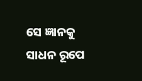ସେ ଜ୍ଞାନକୁ ସାଧନ ରୂପେ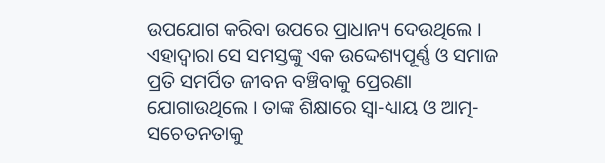ଉପଯୋଗ କରିବା ଉପରେ ପ୍ରାଧାନ୍ୟ ଦେଉଥିଲେ । ଏହାଦ୍ଵାରା ସେ ସମସ୍ତଙ୍କୁ ଏକ ଉଦ୍ଦେଶ୍ୟପୂର୍ଣ୍ଣ ଓ ସମାଜ ପ୍ରତି ସମର୍ପିତ ଜୀବନ ବଞ୍ଚିବାକୁ ପ୍ରେରଣା ଯୋଗାଉଥିଲେ । ତାଙ୍କ ଶିକ୍ଷାରେ ସ୍ଵା-ଧ୍ୟାୟ ଓ ଆତ୍ମ-ସଚେତନତାକୁ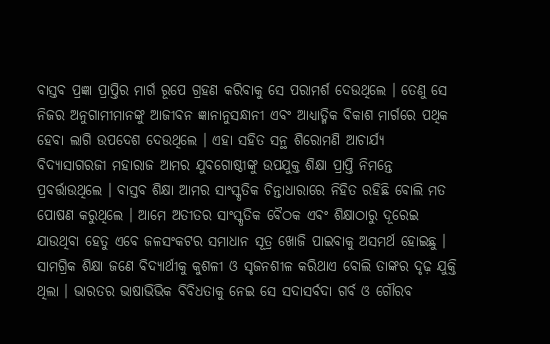ବାସ୍ତବ ପ୍ରଜ୍ଞା ପ୍ରାପ୍ତିର ମାର୍ଗ ରୂପେ ଗ୍ରହଣ କରିବାକୁ ସେ ପରାମର୍ଶ ଦେଉଥିଲେ । ତେଣୁ ସେ ନିଜର ଅନୁଗାମୀମାନଙ୍କୁ ଆଜୀବନ ଜ୍ଞାନାନୁସନ୍ଧାନୀ ଏବଂ ଆଧ୍ୟାତ୍ମିକ ବିକାଶ ମାର୍ଗରେ ପଥିକ ହେବା ଲାଗି ଉପଦେଶ ଦେଉଥିଲେ । ଏହା ସହିତ ସନ୍ଥ ଶିରୋମଣି ଆଚାର୍ଯ୍ୟ ବିଦ୍ୟାସାଗରଜୀ ମହାରାଜ ଆମର ଯୁବଗୋଷ୍ଠୀଙ୍କୁ ଉପଯୁକ୍ତ ଶିକ୍ଷା ପ୍ରାପ୍ତି ନିମନ୍ତେ ପ୍ରବର୍ତ୍ତାଉଥିଲେ । ବାସ୍ତବ ଶିକ୍ଷା ଆମର ସାଂସ୍କୃତିକ ଚିନ୍ତାଧାରାରେ ନିହିତ ରହିଛି ବୋଲି ମତ ପୋଷଣ କରୁଥିଲେ । ଆମେ ଅତୀତର ସାଂସ୍କୃତିକ ବୈଠକ ଏବଂ ଶିକ୍ଷାଠାରୁ ଦୂରେଇ ଯାଉଥିବା ହେତୁ ଏବେ ଜଳସଂକଟର ସମାଧାନ ସୂତ୍ର ଖୋଜି ପାଇବାକୁ ଅସମର୍ଥ ହୋଇଛୁ । ସାମଗ୍ରିକ ଶିକ୍ଷା ଜଣେ ବିଦ୍ୟାର୍ଥୀକୁ କୁଶଳୀ ଓ ସୃଜନଶୀଳ କରିଥାଏ ବୋଲି ତାଙ୍କର ଦୃଢ଼ ଯୁକ୍ତି ଥିଲା । ଭାରତର ଭାଷାଭିଭିକ ବିବିଧତାକୁ ନେଇ ସେ ସଦାସର୍ବଦା ଗର୍ବ ଓ ଗୌରବ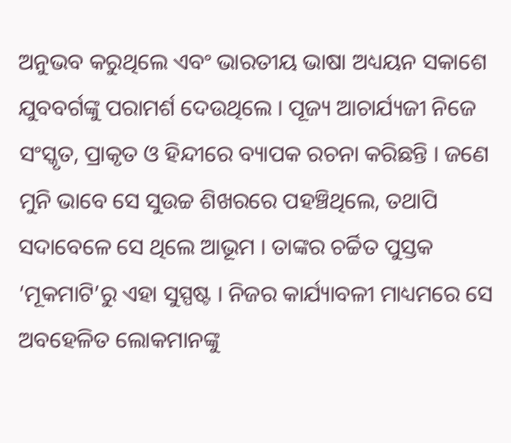ଅନୁଭବ କରୁଥିଲେ ଏବଂ ଭାରତୀୟ ଭାଷା ଅଧ୍ୟୟନ ସକାଶେ ଯୁବବର୍ଗଙ୍କୁ ପରାମର୍ଶ ଦେଉଥିଲେ । ପୂଜ୍ୟ ଆଚାର୍ଯ୍ୟଜୀ ନିଜେ ସଂସ୍କୃତ, ପ୍ରାକୃତ ଓ ହିନ୍ଦୀରେ ବ୍ୟାପକ ରଚନା କରିଛନ୍ତି । ଜଣେ ମୁନି ଭାବେ ସେ ସୁଉଚ୍ଚ ଶିଖରରେ ପହଞ୍ଚିଥିଲେ, ତଥାପି ସଦାବେଳେ ସେ ଥିଲେ ଆଭୂମ । ତାଙ୍କର ଚର୍ଚ୍ଚିତ ପୁସ୍ତକ ‘ମୂକମାଟି’ରୁ ଏହା ସୁସ୍ପଷ୍ଟ । ନିଜର କାର୍ଯ୍ୟାବଳୀ ମାଧ୍ୟମରେ ସେ ଅବହେଳିତ ଲୋକମାନଙ୍କୁ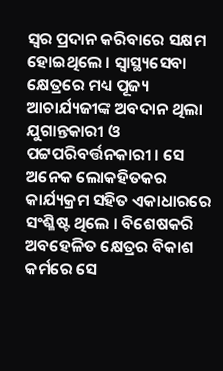ସ୍ୱର ପ୍ରଦାନ କରିବାରେ ସକ୍ଷମ ହୋଇଥିଲେ । ସ୍ୱାସ୍ଥ୍ୟସେବା କ୍ଷେତ୍ରରେ ମଧ୍ୟ ପୂଜ୍ୟ ଆଚାର୍ଯ୍ୟଜୀଙ୍କ ଅବଦାନ ଥିଲା ଯୁଗାନ୍ତକାରୀ ଓ ପଟ୍ଟପରିବର୍ତ୍ତନକାରୀ । ସେ ଅନେକ ଲୋକହିତକର କାର୍ଯ୍ୟକ୍ରମ ସହିତ ଏକାଧାରରେ ସଂଶ୍ଳିଷ୍ଟ ଥିଲେ । ବିଶେଷକରି ଅବହେଳିତ କ୍ଷେତ୍ରର ବିକାଶ କର୍ମରେ ସେ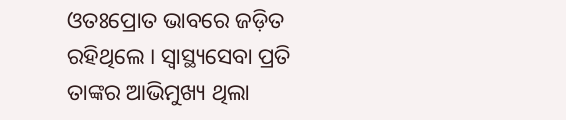ଓତଃପ୍ରୋତ ଭାବରେ ଜଡ଼ିତ ରହିଥିଲେ । ସ୍ୱାସ୍ଥ୍ୟସେବା ପ୍ରତି ତାଙ୍କର ଆଭିମୁଖ୍ୟ ଥିଲା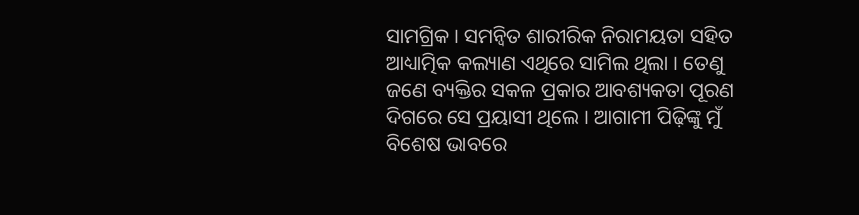ସାମଗ୍ରିକ । ସମନ୍ୱିତ ଶାରୀରିକ ନିରାମୟତା ସହିତ ଆଧ୍ୟାତ୍ମିକ କଲ୍ୟାଣ ଏଥିରେ ସାମିଲ ଥିଲା । ତେଣୁ ଜଣେ ବ୍ୟକ୍ତିର ସକଳ ପ୍ରକାର ଆବଶ୍ୟକତା ପୂରଣ ଦିଗରେ ସେ ପ୍ରୟାସୀ ଥିଲେ । ଆଗାମୀ ପିଢ଼ିଙ୍କୁ ମୁଁ ବିଶେଷ ଭାବରେ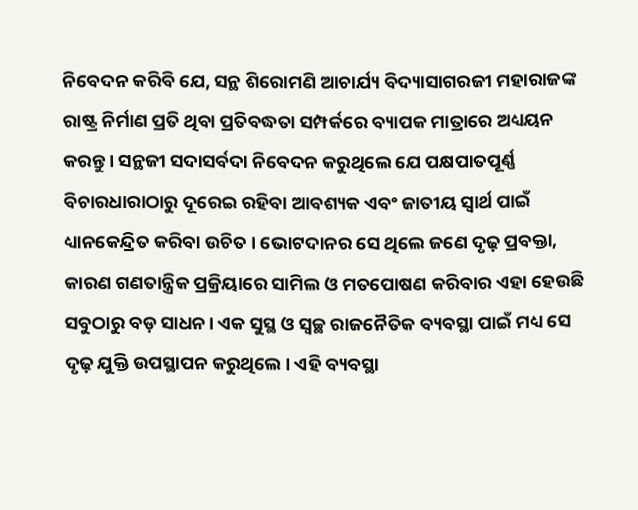ନିବେଦନ କରିବି ଯେ, ସନ୍ଥ ଶିରୋମଣି ଆଚାର୍ଯ୍ୟ ବିଦ୍ୟାସାଗରଜୀ ମହାରାଜଙ୍କ ରାଷ୍ଟ୍ର ନିର୍ମାଣ ପ୍ରତି ଥିବା ପ୍ରତିବଦ୍ଧତା ସମ୍ପର୍କରେ ବ୍ୟାପକ ମାତ୍ରାରେ ଅଧ୍ୟୟନ କରନ୍ତୁ । ସନ୍ଥଜୀ ସଦାସର୍ବଦା ନିବେଦନ କରୁଥିଲେ ଯେ ପକ୍ଷପାତପୂର୍ଣ୍ଣ ବିଚାରଧାରାଠାରୁ ଦୂରେଇ ରହିବା ଆବଶ୍ୟକ ଏବଂ ଜାତୀୟ ସ୍ୱାର୍ଥ ପାଇଁ ଧ୍ୟାନକେନ୍ଦ୍ରିତ କରିବା ଉଚିତ । ଭୋଟଦାନର ସେ ଥିଲେ ଜଣେ ଦୃଢ଼ ପ୍ରବକ୍ତା, କାରଣ ଗଣତାନ୍ତ୍ରିକ ପ୍ରକ୍ରିୟାରେ ସାମିଲ ଓ ମତପୋଷଣ କରିବାର ଏହା ହେଉଛି ସବୁଠାରୁ ବଡ଼ ସାଧନ। ଏକ ସୁସ୍ଥ ଓ ସ୍ଵଚ୍ଛ ରାଜନୈତିକ ବ୍ୟବସ୍ଥା ପାଇଁ ମଧ୍ୟ ସେ ଦୃଢ଼ ଯୁକ୍ତି ଉପସ୍ଥାପନ କରୁଥିଲେ । ଏହି ବ୍ୟବସ୍ଥା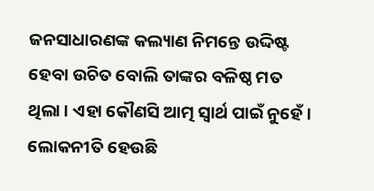ଜନସାଧାରଣଙ୍କ କଲ୍ୟାଣ ନିମନ୍ତେ ଉଦ୍ଦିଷ୍ଟ ହେବା ଉଚିତ ବୋଲି ତାଙ୍କର ବଳିଷ୍ଠ ମତ ଥିଲା । ଏହା କୌଣସି ଆତ୍ମ ସ୍ୱାର୍ଥ ପାଇଁ ନୁହେଁ । ଲୋକନୀତି ହେଉଛି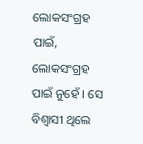ଲୋକସଂଗ୍ରହ ପାଇଁ, ଲୋକସଂଗ୍ରହ ପାଇଁ ନୁହେଁ । ସେ ବିଶ୍ଵାସୀ ଥିଲେ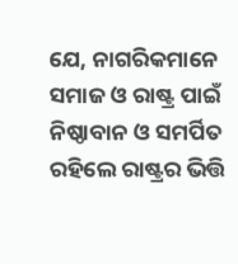ଯେ, ନାଗରିକମାନେ ସମାଜ ଓ ରାଷ୍ଟ୍ର ପାଇଁ ନିଷ୍ଠାବାନ ଓ ସମର୍ପିତ ରହିଲେ ରାଷ୍ଟ୍ରର ଭିତ୍ତି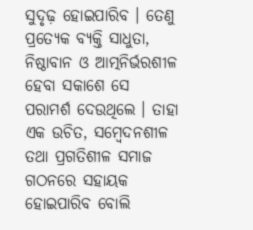ସୁଦୃଢ଼ ହୋଇପାରିବ । ତେଣୁ ପ୍ରତ୍ୟେକ ବ୍ୟକ୍ତି ସାଧୁତା, ନିଷ୍ଠାବାନ ଓ ଆତ୍ମନିର୍ଭରଶୀଳ ହେବା ସକାଶେ ସେ ପରାମର୍ଶ ଦେଉଥିଲେ । ତାହା ଏକ ଉଚିତ, ସମ୍ବେଦନଶୀଳ ତଥା ପ୍ରଗତିଶୀଳ ସମାଜ ଗଠନରେ ସହାୟକ ହୋଇପାରିବ ବୋଲି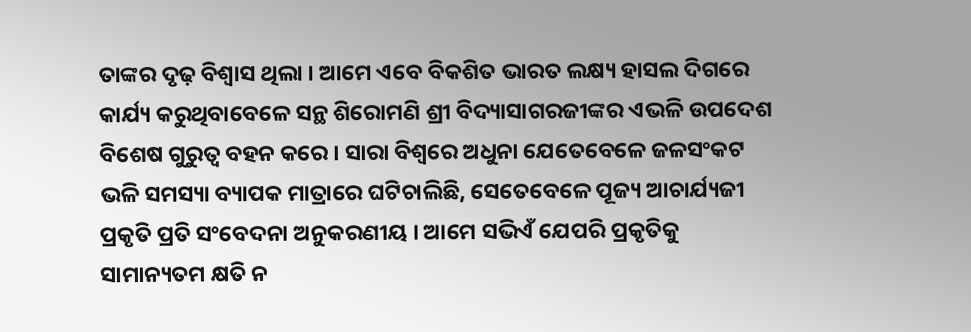ତାଙ୍କର ଦୃଢ଼ ବିଶ୍ଵାସ ଥିଲା । ଆମେ ଏବେ ବିକଶିତ ଭାରତ ଲକ୍ଷ୍ୟ ହାସଲ ଦିଗରେ କାର୍ଯ୍ୟ କରୁଥିବାବେଳେ ସନ୍ଥ ଶିରୋମଣି ଶ୍ରୀ ବିଦ୍ୟାସାଗରଜୀଙ୍କର ଏଭଳି ଉପଦେଶ ବିଶେଷ ଗୁରୁତ୍ୱ ବହନ କରେ । ସାରା ବିଶ୍ଵରେ ଅଧୁନା ଯେତେବେଳେ ଜଳସଂକଟ ଭଳି ସମସ୍ୟା ବ୍ୟାପକ ମାତ୍ରାରେ ଘଟିଚାଲିଛି, ସେତେବେଳେ ପୂଜ୍ୟ ଆଚାର୍ଯ୍ୟଜୀ ପ୍ରକୃତି ପ୍ରତି ସଂବେଦନା ଅନୁକରଣୀୟ । ଆମେ ସଭିଏଁ ଯେପରି ପ୍ରକୃତିକୁ ସାମାନ୍ୟତମ କ୍ଷତି ନ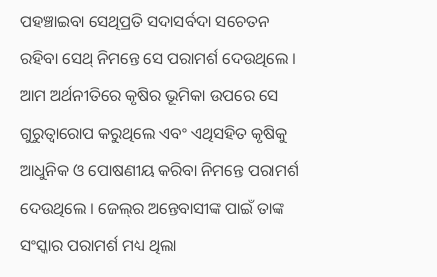ପହଞ୍ଚାଇବା ସେଥିପ୍ରତି ସଦାସର୍ବଦା ସଚେତନ ରହିବା ସେଥ୍ ନିମନ୍ତେ ସେ ପରାମର୍ଶ ଦେଉଥିଲେ । ଆମ ଅର୍ଥନୀତିରେ କୃଷିର ଭୂମିକା ଉପରେ ସେ ଗୁରୁତ୍ୱାରୋପ କରୁଥିଲେ ଏବଂ ଏଥିସହିତ କୃଷିକୁ ଆଧୁନିକ ଓ ପୋଷଣୀୟ କରିବା ନିମନ୍ତେ ପରାମର୍ଶ ଦେଉଥିଲେ । ଜେଲ୍‌ର ଅନ୍ତେବାସୀଙ୍କ ପାଇଁ ତାଙ୍କ ସଂସ୍କାର ପରାମର୍ଶ ମଧ୍ୟ ଥିଲା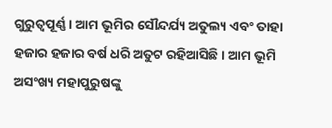ଗୁରୁତ୍ୱପୂର୍ଣ୍ଣ । ଆମ ଭୂମିର ସୌନ୍ଦର୍ଯ୍ୟ ଅତୁଲ୍ୟ ଏବଂ ତାହା ହଜାର ହଜାର ବର୍ଷ ଧରି ଅତୁଟ ରହିଆସିଛି । ଆମ ଭୂମି ଅସଂଖ୍ୟ ମହାପୁରୁଷଙ୍କୁ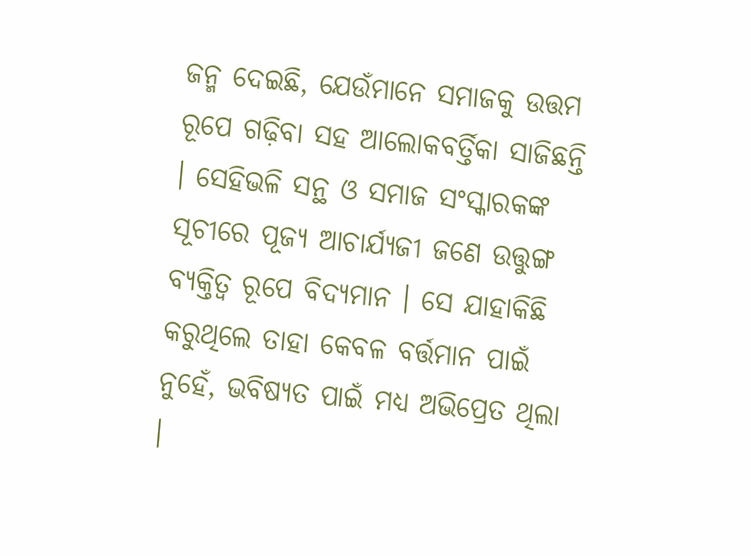ଜନ୍ମ ଦେଇଛି, ଯେଉଁମାନେ ସମାଜକୁ ଉତ୍ତମ ରୂପେ ଗଢ଼ିବା ସହ ଆଲୋକବର୍ତ୍ତିକା ସାଜିଛନ୍ତି । ସେହିଭଳି ସନ୍ଥ ଓ ସମାଜ ସଂସ୍କାରକଙ୍କ ସୂଚୀରେ ପୂଜ୍ୟ ଆଚାର୍ଯ୍ୟଜୀ ଜଣେ ଉତ୍ତୁଙ୍ଗ ବ୍ୟକ୍ତିତ୍ଵ ରୂପେ ବିଦ୍ୟମାନ । ସେ ଯାହାକିଛି କରୁଥିଲେ ତାହା କେବଳ ବର୍ତ୍ତମାନ ପାଇଁ ନୁହେଁ, ଭବିଷ୍ୟତ ପାଇଁ ମଧ୍ୟ ଅଭିପ୍ରେତ ଥିଲା ।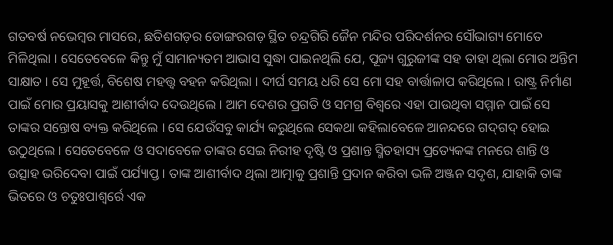ଗତବର୍ଷ ନଭେମ୍ବର ମାସରେ, ଛତିଶଗଡ଼ର ଡୋଙ୍ଗରଗଡ଼ ସ୍ଥିତ ଚନ୍ଦ୍ରଗିରି ଜୈନ ମନ୍ଦିର ପରିଦର୍ଶନର ସୌଭାଗ୍ୟ ମୋତେ ମିଳିଥିଲା । ସେତେବେଳେ କିନ୍ତୁ ମୁଁ ସାମାନ୍ୟତମ ଆଭାସ ସୁଦ୍ଧା ପାଇନଥିଲି ଯେ, ପୂଜ୍ୟ ଗୁରୁଜୀଙ୍କ ସହ ତାହା ଥିଲା ମୋର ଅନ୍ତିମ ସାକ୍ଷାତ । ସେ ମୁହୂର୍ତ୍ତ, ବିଶେଷ ମହତ୍ତ୍ୱ ବହନ କରିଥିଲା । ଦୀର୍ଘ ସମୟ ଧରି ସେ ମୋ ସହ ବାର୍ତ୍ତାଳାପ କରିଥିଲେ । ରାଷ୍ଟ୍ର ନିର୍ମାଣ ପାଇଁ ମୋର ପ୍ରୟାସକୁ ଆଶୀର୍ବାଦ ଦେଉଥିଲେ । ଆମ ଦେଶର ପ୍ରଗତି ଓ ସମଗ୍ର ବିଶ୍ଵରେ ଏହା ପାଉଥିବା ସମ୍ମାନ ପାଇଁ ସେ ତାଙ୍କର ସନ୍ତୋଷ ବ୍ୟକ୍ତ କରିଥିଲେ । ସେ ଯେଉଁସବୁ କାର୍ଯ୍ୟ କରୁଥିଲେ ସେକଥା କହିଲାବେଳେ ଆନନ୍ଦରେ ଗଦ୍‌ଗଦ୍ ହୋଇ ଉଠୁଥିଲେ । ସେତେବେଳେ ଓ ସଦାବେଳେ ତାଙ୍କର ସେଇ ନିରୀହ ଦୃଷ୍ଟି ଓ ପ୍ରଶାନ୍ତ ସ୍ମିତହାସ୍ୟ ପ୍ରତ୍ୟେକଙ୍କ ମନରେ ଶାନ୍ତି ଓ ଉତ୍ସାହ ଭରିଦେବା ପାଇଁ ପର୍ଯ୍ୟାପ୍ତ । ତାଙ୍କ ଆଶୀର୍ବାଦ ଥିଲା ଆତ୍ମାକୁ ପ୍ରଶାନ୍ତି ପ୍ରଦାନ କରିବା ଭଳି ଅଞ୍ଜନ ସଦୃଶ, ଯାହାକି ତାଙ୍କ ଭିତରେ ଓ ଚତୁଃପାଶ୍ୱର୍ରେ ଏକ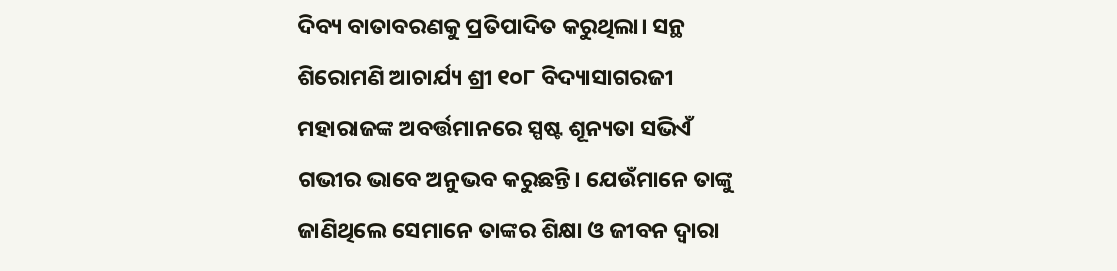ଦିବ୍ୟ ବାତାବରଣକୁ ପ୍ରତିପାଦିତ କରୁଥିଲା। ସନ୍ଥ ଶିରୋମଣି ଆଚାର୍ଯ୍ୟ ଶ୍ରୀ ୧୦୮ ବିଦ୍ୟାସାଗରଜୀ ମହାରାଜଙ୍କ ଅବର୍ତ୍ତମାନରେ ସ୍ପଷ୍ଟ ଶୂନ୍ୟତା ସଭିଏଁ ଗଭୀର ଭାବେ ଅନୁଭବ କରୁଛନ୍ତି। ଯେଉଁମାନେ ତାଙ୍କୁ ଜାଣିଥିଲେ ସେମାନେ ତାଙ୍କର ଶିକ୍ଷା ଓ ଜୀବନ ଦ୍ୱାରା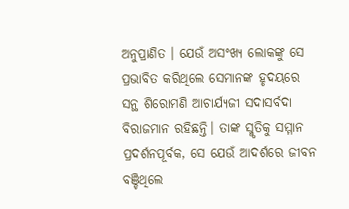ଅନୁପ୍ରାଣିତ । ଯେଉଁ ଅସଂଖ୍ୟ ଲୋକଙ୍କୁ ସେ ପ୍ରଭାବିତ କରିଥିଲେ ସେମାନଙ୍କ ହୃଦୟରେ ସନ୍ଥ ଶିରୋମଣି ଆଚାର୍ଯ୍ୟଜୀ ସଦାସର୍ବଦା ବିରାଜମାନ ରହିଛନ୍ତି। ତାଙ୍କ ସ୍ମୃତିକୁ ସମ୍ମାନ ପ୍ରଦର୍ଶନପୂର୍ବକ, ସେ ଯେଉଁ ଆଦର୍ଶରେ ଜୀବନ ବଞ୍ଚିଥିଲେ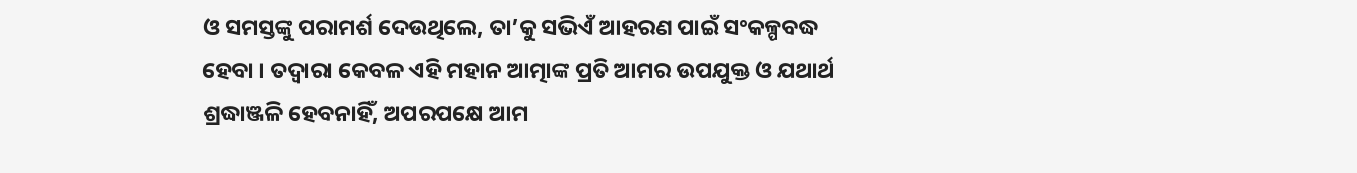ଓ ସମସ୍ତଙ୍କୁ ପରାମର୍ଶ ଦେଉଥିଲେ, ତା’କୁ ସଭିଏଁ ଆହରଣ ପାଇଁ ସଂକଳ୍ପବଦ୍ଧ ହେବା । ତଦ୍ୱାରା କେବଳ ଏହି ମହାନ ଆତ୍ମାଙ୍କ ପ୍ରତି ଆମର ଉପଯୁକ୍ତ ଓ ଯଥାର୍ଥ ଶ୍ରଦ୍ଧାଞ୍ଜଳି ହେବନାହିଁ, ଅପରପକ୍ଷେ ଆମ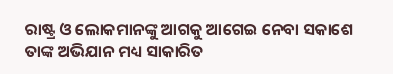ରାଷ୍ଟ୍ର ଓ ଲୋକମାନଙ୍କୁ ଆଗକୁ ଆଗେଇ ନେବା ସକାଶେ ତାଙ୍କ ଅଭିଯାନ ମଧ୍ୟ ସାକାରିତ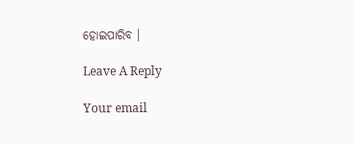ହୋଇପାରିବ ।

Leave A Reply

Your email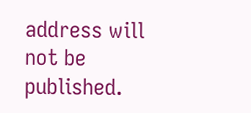address will not be published.